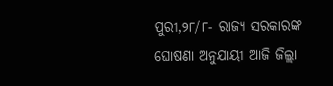ପୁରୀ,୨୮/୮- ରାଜ୍ୟ ସରକାରଙ୍କ ଘୋଷଣା ଅନୁଯାୟୀ ଆଜି ଜିଲ୍ଲା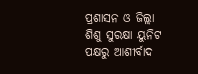ପ୍ରଶାସନ ଓ ଜିଲ୍ଲା ଶିଶୁ ସୁରକ୍ଷା ୟୁନିଟ ପକ୍ଷରୁ ଆଶୀର୍ବାଦ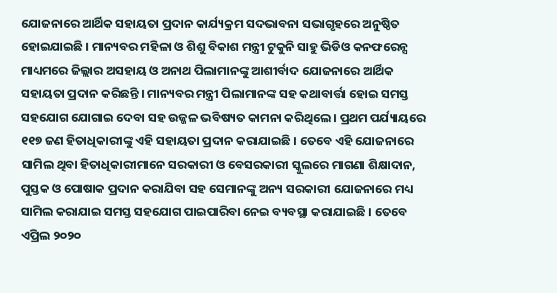ଯୋଜନାରେ ଆର୍ଥିକ ସହାୟତା ପ୍ରଦାନ କାର୍ଯ୍ୟକ୍ରମ ସଦଭାବନା ସଭାଗୃହରେ ଅନୁଷ୍ଠିତ ହୋଇଯାଇଛି । ମାନ୍ୟବର ମହିଳା ଓ ଶିଶୁ ବିକାଶ ମନ୍ତ୍ରୀ ଟୁକୁନି ସାହୁ ଭିଡିଓ କନଫରେନ୍ସ ମାଧ୍ୟମରେ ଜିଲ୍ଲାର ଅସହାୟ ଓ ଅନାଥ ପିଲାମାନଙ୍କୁ ଆଶୀର୍ବାଦ ଯୋଜନାରେ ଆର୍ଥିକ ସହାୟତା ପ୍ରଦାନ କରିଛନ୍ତି । ମାନ୍ୟବର ମନ୍ତ୍ରୀ ପିଲାମାନଙ୍କ ସହ କଥାବାର୍ତ୍ତା ହୋଇ ସମସ୍ତ ସହଯୋଗ ଯୋଗାଇ ଦେବା ସହ ଉଜ୍ଜଳ ଭବିଷ୍ୟତ କାମନା କରିଥିଲେ । ପ୍ରଥମ ପର୍ଯ୍ୟାୟରେ ୧୧୭ ଜଣ ହିତାଧିକାରୀଙ୍କୁ ଏହି ସହାୟତା ପ୍ରଦାନ କରାଯାଇଛି । ତେବେ ଏହି ଯୋଜନାରେ ସାମିଲ ଥିବା ହିତାଧିକାରୀମାନେ ସରକାରୀ ଓ ବେସରକାରୀ ସ୍କୁଲରେ ମାଗଣା ଶିକ୍ଷାଦାନ, ପୁସ୍ତକ ଓ ପୋଷାକ ପ୍ରଦାନ କରାଯିବା ସହ ସେମାନଙ୍କୁ ଅନ୍ୟ ସରକାରୀ ଯୋଜନାରେ ମଧ୍ୟ ସାମିଲ କରାଯାଇ ସମସ୍ତ ସହଯୋଗ ପାଇପାରିବା ନେଇ ବ୍ୟବସ୍ଥା କରାଯାଇଛି । ତେବେ ଏପ୍ରିଲ ୨୦୨୦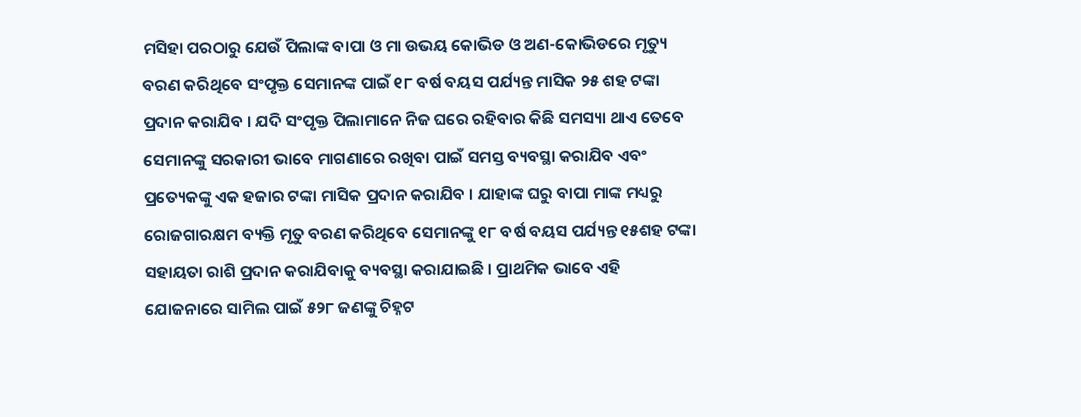ମସିହା ପରଠାରୁ ଯେଉଁ ପିଲାଙ୍କ ବାପା ଓ ମା ଉଭୟ କୋଭିଡ ଓ ଅଣ-କୋଭିଡରେ ମୃତ୍ୟୁ ବରଣ କରିଥିବେ ସଂପୃକ୍ତ ସେମାନଙ୍କ ପାଇଁ ୧୮ ବର୍ଷ ବୟସ ପର୍ଯ୍ୟନ୍ତ ମାସିକ ୨୫ ଶହ ଟଙ୍କା ପ୍ରଦାନ କରାଯିବ । ଯଦି ସଂପୃକ୍ତ ପିଲାମାନେ ନିଜ ଘରେ ରହିବାର କିଛି ସମସ୍ୟା ଥାଏ ତେବେ ସେମାନଙ୍କୁ ସରକାରୀ ଭାବେ ମାଗଣାରେ ରଖିବା ପାଇଁ ସମସ୍ତ ବ୍ୟବସ୍ଥା କରାଯିବ ଏବଂ ପ୍ରତ୍ୟେକଙ୍କୁ ଏକ ହଜାର ଟଙ୍କା ମାସିକ ପ୍ରଦାନ କରାଯିବ । ଯାହାଙ୍କ ଘରୁ ବାପା ମାଙ୍କ ମଧ୍ୟରୁ ରୋଜଗାରକ୍ଷମ ବ୍ୟକ୍ତି ମୃତୁ ବରଣ କରିଥିବେ ସେମାନଙ୍କୁ ୧୮ ବର୍ଷ ବୟସ ପର୍ଯ୍ୟନ୍ତ ୧୫ଶହ ଟଙ୍କା ସହାୟତା ରାଶି ପ୍ରଦାନ କରାଯିବାକୁ ବ୍ୟବସ୍ଥା କରାଯାଇଛି । ପ୍ରାଥମିକ ଭାବେ ଏହି ଯୋଜନାରେ ସାମିଲ ପାଇଁ ୫୨୮ ଜଣଙ୍କୁ ଚିହ୍ନଟ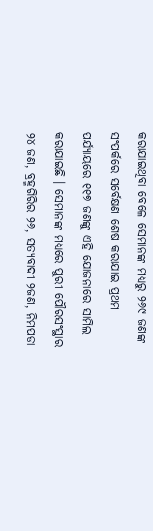କରାଯାଇଥିବା ବେଳେ ସେମାନଙ୍କ ମଧ୍ୟରୁ ୨୬୯ ଜଣଙ୍କ ସଂପର୍କରେ ସର୍ବେକ୍ଷଣ ଶେଷ କରାଯାଇ ପ୍ରଥମ ପର୍ଯ୍ୟାୟରେ ୧୧୭ ଜଣଙ୍କୁ ଏହି ଯୋଜନାରେ ସାମିଲ କରାଯାଇଛି । ସେମାନଙ୍କ ମଧ୍ୟରେ ପୁରୀ ପୌରସଂସ୍ଥାର ୨୪ ଜଣ, ବ୍ରହ୍ମଗିରିର ୨୬, ସତ୍ୟବାଦୀ ୨ଜଣ, ନିମପଡା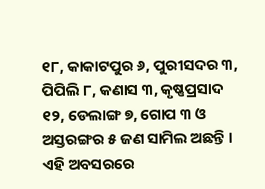୧୮, କାକାଟପୁର ୬, ପୁରୀସଦର ୩, ପିପିଲି ୮, କଣାସ ୩, କୃଷ୍ଣପ୍ରସାଦ ୧୨, ଡେଲାଙ୍ଗ ୭, ଗୋପ ୩ ଓ ଅସ୍ତରଙ୍ଗର ୫ ଜଣ ସାମିଲ ଅଛନ୍ତି । ଏହି ଅବସରରେ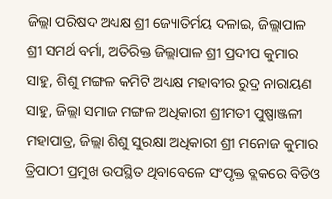ଜିଲ୍ଲା ପରିଷଦ ଅଧ୍ୟକ୍ଷ ଶ୍ରୀ ଜ୍ୟୋତିର୍ମୟ ଦଳାଇ, ଜିଲ୍ଲାପାଳ ଶ୍ରୀ ସମର୍ଥ ବର୍ମା, ଅତିରିକ୍ତ ଜିଲ୍ଲାପାଳ ଶ୍ରୀ ପ୍ରଦୀପ କୁମାର ସାହୁ, ଶିଶୁ ମଙ୍ଗଳ କମିଟି ଅଧ୍ୟକ୍ଷ ମହାବୀର ରୁଦ୍ର ନାରାୟଣ ସାହୁ, ଜିଲ୍ଲା ସମାଜ ମଙ୍ଗଳ ଅଧିକାରୀ ଶ୍ରୀମତୀ ପୁଷ୍ପାଞ୍ଜଳୀ ମହାପାତ୍ର, ଜିଲ୍ଲା ଶିଶୁ ସୁରକ୍ଷା ଅଧିକାରୀ ଶ୍ରୀ ମନୋଜ କୁମାର ତ୍ରିପାଠୀ ପ୍ରମୁଖ ଉପସ୍ଥିତ ଥିବାବେଳେ ସଂପୃକ୍ତ ବ୍ଲକରେ ବିଡିଓ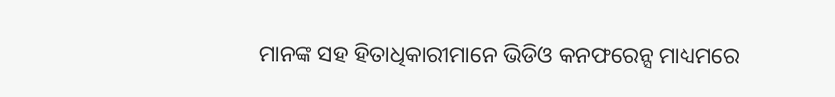ମାନଙ୍କ ସହ ହିତାଧିକାରୀମାନେ ଭିଡିଓ କନଫରେନ୍ସ ମାଧ୍ୟମରେ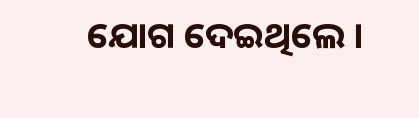ଯୋଗ ଦେଇଥିଲେ ।